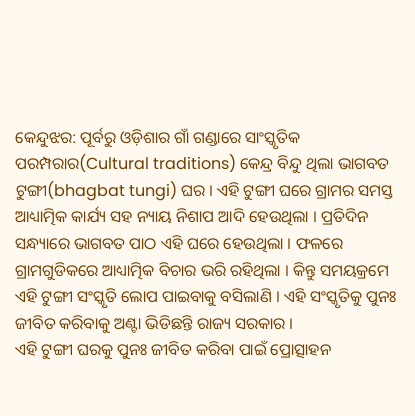କେନ୍ଦୁଝର: ପୂର୍ବରୁ ଓଡ଼ିଶାର ଗାଁ ଗଣ୍ଡାରେ ସାଂସ୍କୃତିକ ପରମ୍ପରାର(Cultural traditions) କେନ୍ଦ୍ର ବିନ୍ଦୁ ଥିଲା ଭାଗବତ ଟୁଙ୍ଗୀ(bhagbat tungi) ଘର । ଏହି ଟୁଙ୍ଗୀ ଘରେ ଗ୍ରାମର ସମସ୍ତ ଆଧ୍ୟାତ୍ମିକ କାର୍ଯ୍ୟ ସହ ନ୍ୟାୟ ନିଶାପ ଆଦି ହେଉଥିଲା । ପ୍ରତିଦିନ ସନ୍ଧ୍ୟାରେ ଭାଗବତ ପାଠ ଏହି ଘରେ ହେଉଥିଲା । ଫଳରେ ଗ୍ରାମଗୁଡିକରେ ଆଧ୍ୟାତ୍ମିକ ବିଚାର ଭରି ରହିଥିଲା । କିନ୍ତୁ ସମୟକ୍ରମେ ଏହି ଟୁଙ୍ଗୀ ସଂସ୍କୃତି ଲୋପ ପାଇବାକୁ ବସିଲାଣି । ଏହି ସଂସ୍କୃତିକୁ ପୁନଃ ଜୀବିତ କରିବାକୁ ଅଣ୍ଟା ଭିଡିଛନ୍ତି ରାଜ୍ୟ ସରକାର ।
ଏହି ଟୁଙ୍ଗୀ ଘରକୁ ପୁନଃ ଜୀବିତ କରିବା ପାଇଁ ପ୍ରୋତ୍ସାହନ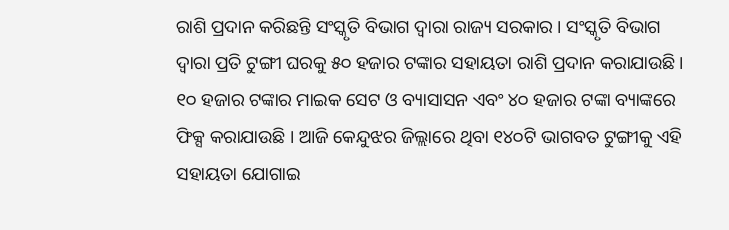ରାଶି ପ୍ରଦାନ କରିଛନ୍ତି ସଂସ୍କୃତି ବିଭାଗ ଦ୍ଵାରା ରାଜ୍ୟ ସରକାର । ସଂସ୍କୃତି ବିଭାଗ ଦ୍ବାରା ପ୍ରତି ଟୁଙ୍ଗୀ ଘରକୁ ୫୦ ହଜାର ଟଙ୍କାର ସହାୟତା ରାଶି ପ୍ରଦାନ କରାଯାଉଛି । ୧୦ ହଜାର ଟଙ୍କାର ମାଇକ ସେଟ ଓ ବ୍ୟାସାସନ ଏବଂ ୪୦ ହଜାର ଟଙ୍କା ବ୍ୟାଙ୍କରେ ଫିକ୍ସ କରାଯାଉଛି । ଆଜି କେନ୍ଦୁଝର ଜିଲ୍ଲାରେ ଥିବା ୧୪୦ଟି ଭାଗବତ ଟୁଙ୍ଗୀକୁ ଏହି ସହାୟତା ଯୋଗାଇ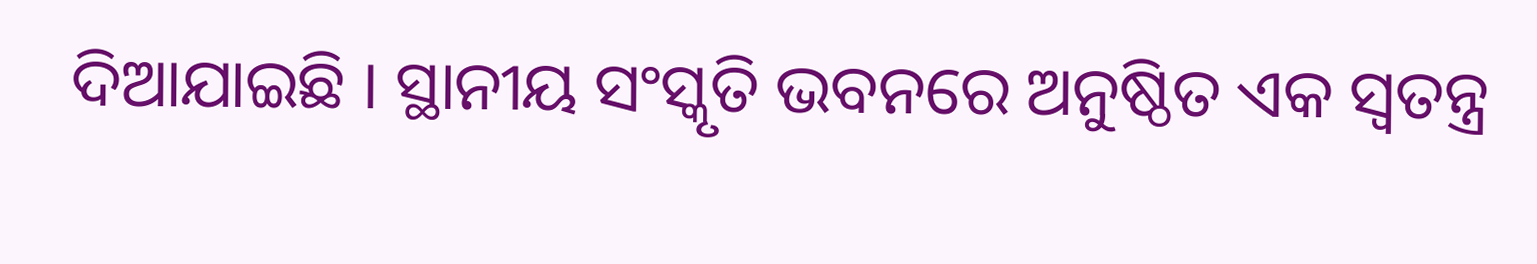ଦିଆଯାଇଛି । ସ୍ଥାନୀୟ ସଂସ୍କୃତି ଭବନରେ ଅନୁଷ୍ଠିତ ଏକ ସ୍ବତନ୍ତ୍ର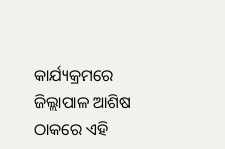କାର୍ଯ୍ୟକ୍ରମରେ ଜିଲ୍ଲାପାଳ ଆଶିଷ ଠାକରେ ଏହି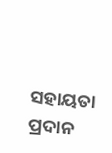ସହାୟତା ପ୍ରଦାନ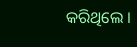କରିଥିଲେ ।